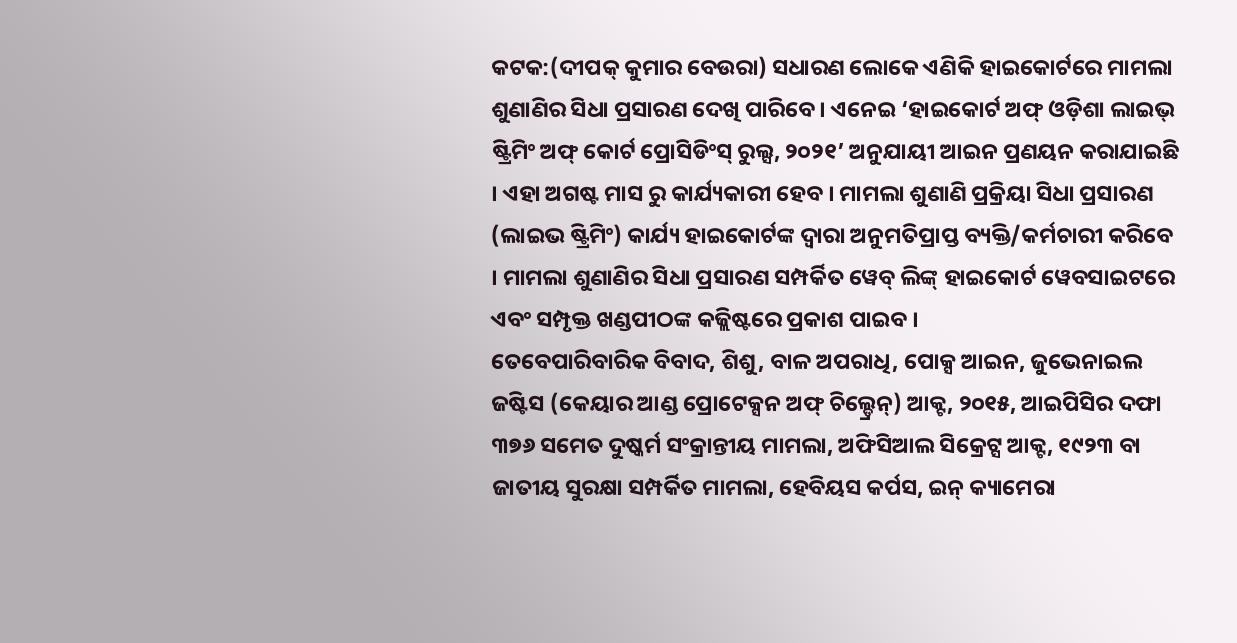କଟକ:(ଦୀପକ୍ କୁମାର ବେଉରା) ସଧାରଣ ଲୋକେ ଏଣିକି ହାଇକୋର୍ଟରେ ମାମଲା ଶୁଣାଣିର ସିଧା ପ୍ରସାରଣ ଦେଖି ପାରିବେ । ଏନେଇ ‘ହାଇକୋର୍ଟ ଅଫ୍ ଓଡ଼ିଶା ଲାଇଭ୍ ଷ୍ଟ୍ରିମିଂ ଅଫ୍ କୋର୍ଟ ପ୍ରୋସିଡିଂସ୍ ରୁଲ୍ସ, ୨୦୨୧’ ଅନୁଯାୟୀ ଆଇନ ପ୍ରଣୟନ କରାଯାଇଛି । ଏହା ଅଗଷ୍ଟ ମାସ ରୁ କାର୍ଯ୍ୟକାରୀ ହେବ । ମାମଲା ଶୁଣାଣି ପ୍ରକ୍ରିୟା ସିଧା ପ୍ରସାରଣ (ଲାଇଭ ଷ୍ଟ୍ରିମିଂ) କାର୍ଯ୍ୟ ହାଇକୋର୍ଟଙ୍କ ଦ୍ବାରା ଅନୁମତିପ୍ରାପ୍ତ ବ୍ୟକ୍ତି/କର୍ମଚାରୀ କରିବେ । ମାମଲା ଶୁଣାଣିର ସିଧା ପ୍ରସାରଣ ସମ୍ପର୍କିତ ୱେବ୍ ଲିଙ୍କ୍ ହାଇକୋର୍ଟ ୱେବସାଇଟରେ ଏବଂ ସମ୍ପୃକ୍ତ ଖଣ୍ଡପୀଠଙ୍କ କଜ୍ଲିଷ୍ଟରେ ପ୍ରକାଶ ପାଇବ ।
ତେବେପାରିବାରିକ ବିବାଦ, ଶିଶୁ, ବାଳ ଅପରାଧି, ପୋକ୍ସ ଆଇନ, ଜୁଭେନାଇଲ ଜଷ୍ଟିସ (କେୟାର ଆଣ୍ଡ ପ୍ରୋଟେକ୍ସନ ଅଫ୍ ଚିଲ୍ଡ୍ରେନ୍) ଆକ୍ଟ, ୨୦୧୫, ଆଇପିସିର ଦଫା ୩୭୬ ସମେତ ଦୁଷ୍କର୍ମ ସଂକ୍ରାନ୍ତୀୟ ମାମଲା, ଅଫିସିଆଲ ସିକ୍ରେଟ୍ସ ଆକ୍ଟ, ୧୯୨୩ ବା ଜାତୀୟ ସୁରକ୍ଷା ସମ୍ପର୍କିତ ମାମଲା, ହେବିୟସ କର୍ପସ, ଇନ୍ କ୍ୟାମେରା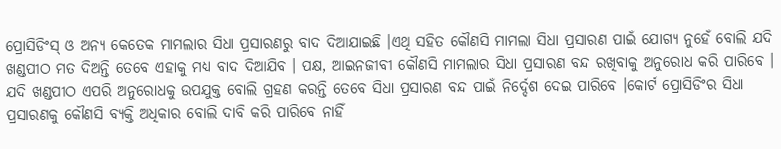ପ୍ରୋସିଡିଂସ୍ ଓ ଅନ୍ୟ କେତେକ ମାମଲାର ସିଧା ପ୍ରସାରଣରୁ ବାଦ ଦିଆଯାଇଛି ।ଏଥି ସହିତ କୌଣସି ମାମଲା ସିଧା ପ୍ରସାରଣ ପାଇଁ ଯୋଗ୍ୟ ନୁହେଁ ବୋଲି ଯଦି ଖଣ୍ଡପୀଠ ମତ ଦିଅନ୍ତି ତେବେ ଏହାକୁ ମଧ୍ୟ ବାଦ ଦିଆଯିବ । ପକ୍ଷ, ଆଇନଜୀବୀ କୌଣସି ମାମଲାର ସିଧା ପ୍ରସାରଣ ବନ୍ଦ ରଖିବାକୁ ଅନୁରୋଧ କରି ପାରିବେ ।
ଯଦି ଖଣ୍ଡପୀଠ ଏପରି ଅନୁରୋଧକୁ ଉପଯୁକ୍ତ ବୋଲି ଗ୍ରହଣ କରନ୍ତି ତେବେ ସିଧା ପ୍ରସାରଣ ବନ୍ଦ ପାଇଁ ନିର୍ଦ୍ଦେଶ ଦେଇ ପାରିବେ ।କୋର୍ଟ ପ୍ରୋସିଡିଂର ସିଧା ପ୍ରସାରଣକୁ କୌଣସି ବ୍ୟକ୍ତି ଅଧିକାର ବୋଲି ଦାବି କରି ପାରିବେ ନାହିଁ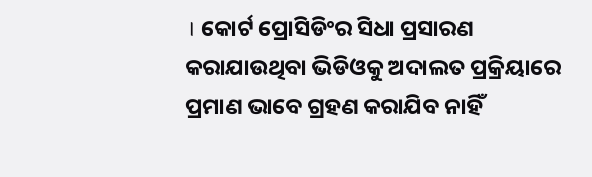। କୋର୍ଟ ପ୍ରୋସିଡିଂର ସିଧା ପ୍ରସାରଣ କରାଯାଉଥିବା ଭିଡିଓକୁ ଅଦାଲତ ପ୍ରକ୍ରିୟାରେ ପ୍ରମାଣ ଭାବେ ଗ୍ରହଣ କରାଯିବ ନାହିଁ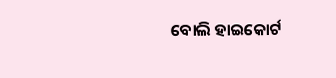ବୋଲି ହାଇକୋର୍ଟ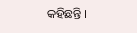କହିଛନ୍ତି ।